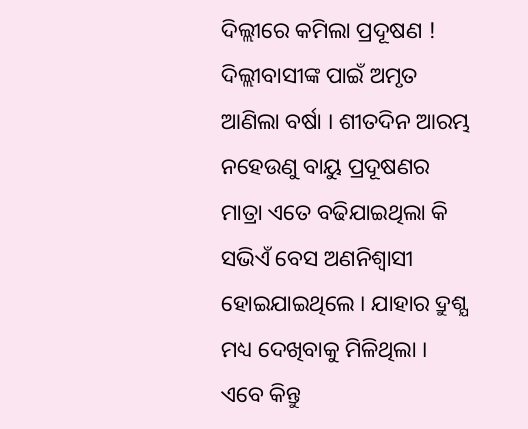ଦିଲ୍ଲୀରେ କମିଲା ପ୍ରଦୂଷଣ !
ଦିଲ୍ଲୀବାସୀଙ୍କ ପାଇଁ ଅମୃତ ଆଣିଲା ବର୍ଷା । ଶୀତଦିନ ଆରମ୍ଭ ନହେଉଣୁ ବାୟୁ ପ୍ରଦୂଷଣର ମାତ୍ରା ଏତେ ବଢିଯାଇଥିଲା କି ସଭିଏଁ ବେସ ଅଣନିଶ୍ବାସୀ ହୋଇଯାଇଥିଲେ । ଯାହାର ଦ୍ରୁଶ୍ଯ ମଧ୍ୟ ଦେଖିବାକୁ ମିଳିଥିଲା । ଏବେ କିନ୍ତୁ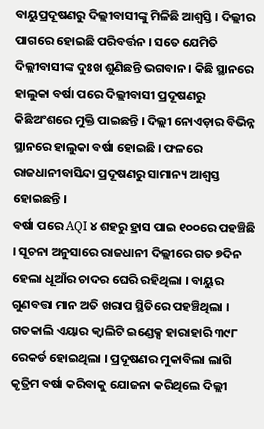ବାୟୁପ୍ରଦୂଷଣରୁ ଦିଲ୍ଲୀବାସୀଙ୍କୁ ମିଳିଛି ଆଶ୍ବସ୍ତି । ଦିଲ୍ଲୀର ପାଗରେ ହୋଇଛି ପରିବର୍ତ୍ତନ । ସତେ ଯେମିତି ଦିଲ୍ଲୀବାସୀଙ୍କ ଦୁଃଖ ଶୁଣିଛନ୍ତି ଭଗବାନ । କିଛି ସ୍ଥାନରେ ହାଲୁକା ବର୍ଷା ପରେ ଦିଲ୍ଲୀବାସୀ ପ୍ରଦୂଷଣରୁ କିଛିଅଂଶରେ ମୁକ୍ତି ପାଇଛନ୍ତି । ଦିଲ୍ଲୀ ନୋଏଡ଼ାର ବିଭିନ୍ନ ସ୍ଥାନରେ ହାଲୁକା ବର୍ଷା ହୋଇଛି । ଫଳରେ ରାଜଧାନୀବାସିନ୍ଦା ପ୍ରଦୂଷଣରୁ ସାମାନ୍ୟ ଆଶ୍ବସ୍ତ ହୋଇଛନ୍ତି ।
ବର୍ଷା ପରେ AQI ୪ ଶହରୁ ହ୍ରାସ ପାଇ ୧୦୦ରେ ପହଞ୍ଚିଛି । ସୂଚନା ଅନୁସାରେ ରାଜଧାନୀ ଦିଲ୍ଲୀରେ ଗତ ୭ଦିନ ହେଲା ଧୂଆଁର ଚାଦର ଘେରି ରହିଥିଲା । ବାୟୁର ଗୁଣବତ୍ତା ମାନ ଅତି ଖରାପ ସ୍ଥିତିରେ ପହଞ୍ଚିଥିଲା । ଗତକାଲି ଏୟାର କ୍ବାଲିଟି ଇଣ୍ଡେକ୍ସ ହାରାହାରି ୩୯୮ ରେକର୍ଡ ହୋଇଥିଲା । ପ୍ରଦୂଷଣର ମୁକାବିଲା ଲାଗି କୃତ୍ରିମ ବର୍ଷା କରିବାକୁ ଯୋଜନା କରିଥିଲେ ଦିଲ୍ଲୀ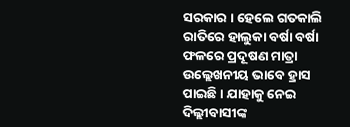ସରକାର । ହେଲେ ଗତକାଲି ରାତିରେ ହାଲୁକା ବର୍ଷା ବର୍ଷା ଫଳରେ ପ୍ରଦୂଷଣ ମାତ୍ରା ଉଲ୍ଲେଖନୀୟ ଭାବେ ହ୍ରାସ ପାଇଛି । ଯାହାକୁ ନେଇ ଦିଲ୍ଲୀବାସୀଙ୍କ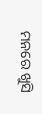ମନରେ ଖୁସି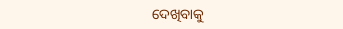ଦେଖିବାକୁ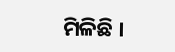ମିଳିଛି ।